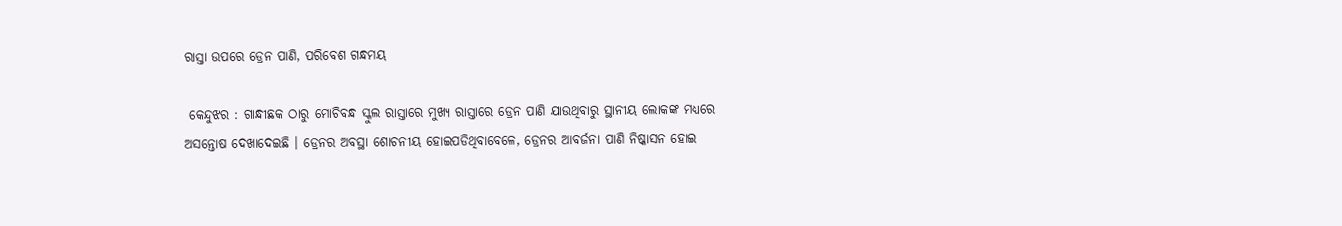ରାସ୍ତା ଉପରେ ଡ୍ରେନ ପାଣି, ପରିବେଶ ଗନ୍ଧମୟ

 କେନ୍ଦୁଝର : ଗାନ୍ଧୀଛକ ଠାରୁ ମୋଚିବନ୍ଧ ସ୍କୁଲ ରାସ୍ତାରେ ମୁଖ୍ୟ ରାସ୍ତାରେ ଡ୍ରେନ ପାଣି ଯାଉଥିବାରୁ ସ୍ଥାନୀୟ ଲୋକଙ୍କ ମଧ୍ୟରେ ଅସନ୍ତୋଷ ଦେଖାଦେଇଛି । ଡ୍ରେନର ଅବସ୍ଥା ଶୋଚନୀୟ ହୋଇପଡିଥିବାବେଳେ, ଡ୍ରେନର ଆବର୍ଜନା ପାଣି ନିଷ୍କାସନ ହୋଇ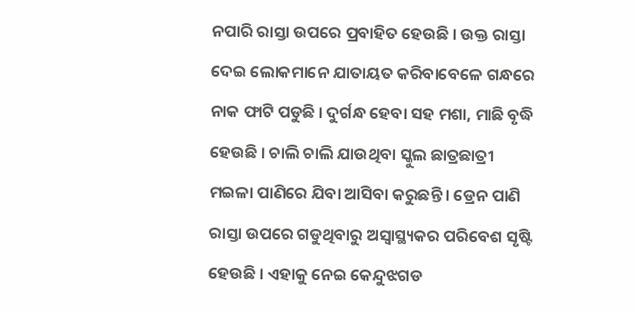ନପାରି ରାସ୍ତା ଉପରେ ପ୍ରବାହିତ ହେଉଛି । ଉକ୍ତ ରାସ୍ତା ଦେଇ ଲୋକମାନେ ଯାତାୟତ କରିବାବେଳେ ଗନ୍ଧରେ ନାକ ଫାଟି ପଡୁଛି । ଦୁର୍ଗନ୍ଧ ହେବା ସହ ମଶା, ମାଛି ବୃଦ୍ଧି ହେଉଛି । ଚାଲି ଚାଲି ଯାଉଥିବା ସ୍କୁଲ ଛାତ୍ରଛାତ୍ରୀ ମଇଳା ପାଣିରେ ଯିବା ଆସିବା କରୁଛନ୍ତି । ଡ୍ରେନ ପାଣି ରାସ୍ତା ଉପରେ ଗଡୁଥିବାରୁ ଅସ୍ୱାସ୍ଥ୍ୟକର ପରିବେଶ ସୃଷ୍ଟି ହେଉଛି । ଏହାକୁ ନେଇ କେନ୍ଦୁଝଗଡ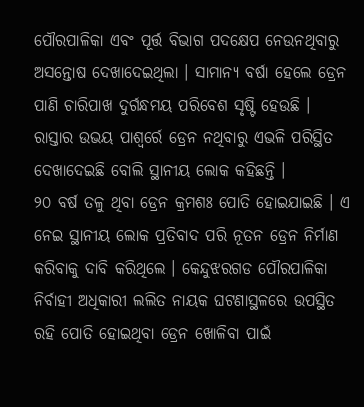ପୌରପାଳିକା ଏବଂ ପୂର୍ତ୍ତ ବିଭାଗ ପଦକ୍ଷେପ ନେଉନଥିବାରୁ ଅସନ୍ତୋଷ ଦେଖାଦେଇଥିଲା । ସାମାନ୍ୟ ବର୍ଷା ହେଲେ ଡ୍ରେନ ପାଣି ଚାରିପାଖ ଦୁର୍ଗନ୍ଧମୟ ପରିବେଶ ସୃଷ୍ଟି ହେଉଛି । ରାସ୍ତାର ଉଭୟ ପାଶ୍ୱର୍ରେ ଡ୍ରେନ ନଥିବାରୁ ଏଭଳି ପରିସ୍ଥିତ ଦେଖାଦେଇଛି ବୋଲି ସ୍ଥାନୀୟ ଲୋକ କହିଛନ୍ତି ।
୨୦ ବର୍ଷ ତଳୁ ଥିବା ଡ୍ରେନ କ୍ରମଶଃ ପୋତି ହୋଇଯାଇଛି । ଏ ନେଇ ସ୍ଥାନୀୟ ଲୋକ ପ୍ରତିବାଦ ପରି ନୂତନ ଡ୍ରେନ ନିର୍ମାଣ କରିବାକୁ ଦାବି କରିଥିଲେ । କେନ୍ଦୁଝରଗଡ ପୌରପାଳିକା ନିର୍ବାହୀ ଅଧିକାରୀ ଲଲିତ ନାୟକ ଘଟଣାସ୍ଥଳରେ ଉପସ୍ଥିତ ରହି ପୋତି ହୋଇଥିବା ଡ୍ରେନ ଖୋଳିବା ପାଇଁ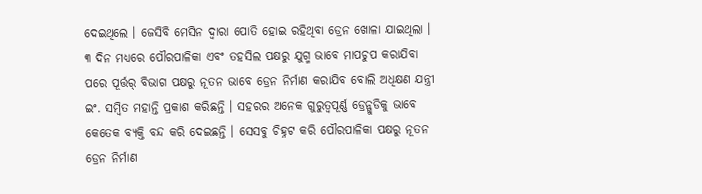ଦେଇଥିଲେ । ଜେସିବି ମେସିନ ଦ୍ୱାରା ପୋତି ହୋଇ ରହିଥିବା ଡ୍ରେନ ଖୋଳା ଯାଇଥିଲା । ୩ ଦିନ ମଧ୍ୟରେ ପୌରପାଳିକା ଏବଂ ତହସିଲ ପକ୍ଷରୁ ଯୁଗ୍ମ ଭାବେ ମାପଚୁପ କରାଯିବା ପରେ ପୂର୍ତ୍ତର୍ ବିଭାଗ ପକ୍ଷରୁ ନୂତନ ଭାବେ ଡ୍ରେନ ନିର୍ମାଣ କରାଯିବ ବୋଲି ଅଧିକ୍ଷଣ ଯନ୍ତ୍ରୀ ଇଂ. ସମ୍ବିତ ମହାନ୍ତି ପ୍ରକାଶ କରିଛନ୍ତି । ସହରର ଅନେକ ଗୁରୁତ୍ୱପୂର୍ଣ୍ଣ ଡ୍ରେନ୍ଗୁଡିକୁ ଭାବେ କେତେକ ବ୍ୟକ୍ତି ବନ୍ଦ କରି ଦେଇଛନ୍ତି । ସେସବୁ ଚିହ୍ନଟ କରି ପୌରପାଳିକା ପକ୍ଷରୁ ନୂତନ ଡ୍ରେନ ନିର୍ମାଣ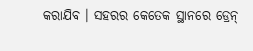କରାଯିବ । ସହରର କେତେକ ସ୍ଥାନରେ ଡ୍ରେନ୍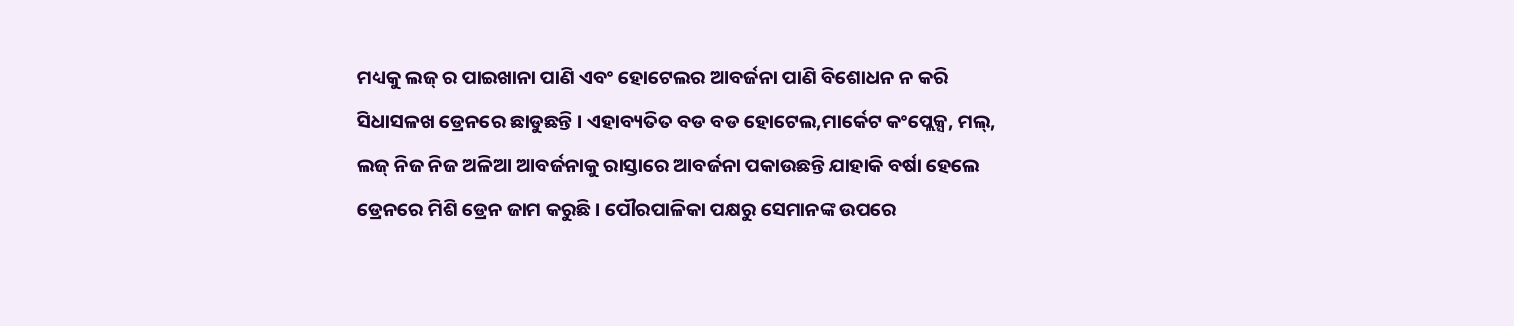ମଧ୍ୟକୁ ଲଜ୍ ର ପାଇଖାନା ପାଣି ଏବଂ ହୋଟେଲର ଆବର୍ଜନା ପାଣି ବିଶୋଧନ ନ କରି ସିଧାସଳଖ ଡ୍ରେନରେ ଛାଡୁଛନ୍ତି । ଏହାବ୍ୟତିତ ବଡ ବଡ ହୋଟେଲ,ମାର୍କେଟ କଂପ୍ଲେକ୍ସ, ମଲ୍, ଲଜ୍ ନିଜ ନିଜ ଅଳିଆ ଆବର୍ଜନାକୁ ରାସ୍ତାରେ ଆବର୍ଜନା ପକାଉଛନ୍ତି ଯାହାକି ବର୍ଷା ହେଲେ ଡ୍ରେନରେ ମିଶି ଡ୍ରେନ ଜାମ କରୁଛି । ପୌରପାଳିକା ପକ୍ଷରୁ ସେମାନଙ୍କ ଉପରେ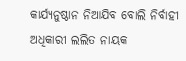କାର୍ଯ୍ୟନୁଷ୍ଠାନ ନିଆଯିବ ବୋଲି ନିର୍ବାହୀ ଅଧିକାରୀ ଲଲିତ ନାୟକ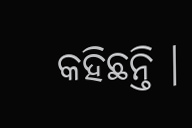କହିଛନ୍ତି ।